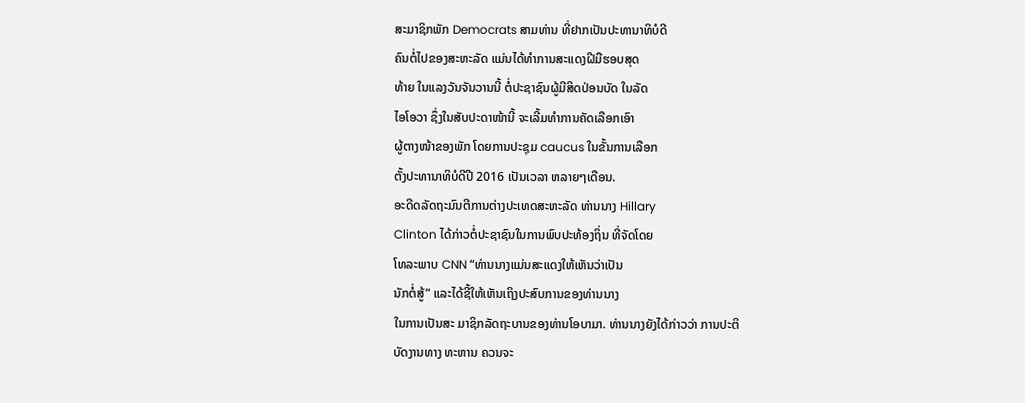ສະມາຊິກພັກ Democrats ສາມທ່ານ ທີ່ຢາກເປັນປະທານາທິບໍດີ
ຄົນຕໍ່ໄປຂອງສະຫະລັດ ແມ່ນໄດ້ທຳການສະແດງຝີມືຮອບສຸດ
ທ້າຍ ໃນແລງວັນຈັນວານນີ້ ຕໍ່ປະຊາຊົນຜູ້ມີສິດປ່ອນບັດ ໃນລັດ
ໄອໂອວາ ຊຶ່ງໃນສັບປະດາໜ້ານີ້ ຈະເລີ້ມທຳການຄັດເລືອກເອົາ
ຜູ້ຕາງໜ້າຂອງພັກ ໂດຍການປະຊຸມ caucus ໃນຂັ້ນການເລືອກ
ຕັ້ງປະທານາທິບໍດີປີ 2016 ເປັນເວລາ ຫລາຍໆເດືອນ.
ອະດີດລັດຖະມົນຕີການຕ່າງປະເທດສະຫະລັດ ທ່ານນາງ Hillary
Clinton ໄດ້ກ່າວຕໍ່ປະຊາຊົນໃນການພົບປະທ້ອງຖິ່ນ ທີ່ຈັດໂດຍ
ໂທລະພາບ CNN “ທ່ານນາງແມ່ນສະແດງໃຫ້ເຫັນວ່າເປັນ
ນັກຕໍ່ສູ້” ແລະໄດ້ຊີ້ໃຫ້ເຫັນເຖິງປະສົບການຂອງທ່ານນາງ
ໃນການເປັນສະ ມາຊິກລັດຖະບານຂອງທ່ານໂອບາມາ. ທ່ານນາງຍັງໄດ້ກ່າວວ່າ ການປະຕິ
ບັດງານທາງ ທະຫານ ຄວນຈະ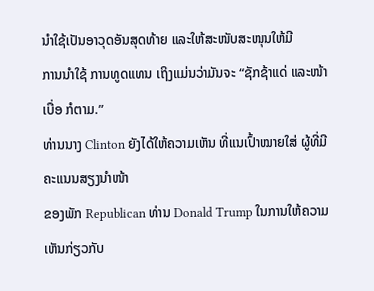ນຳໃຊ້ເປັນອາວຸດອັນສຸດທ້າຍ ແລະໃຫ້ສະໜັບສະໜຸນໃຫ້ມີ
ການນຳໃຊ້ ການທູດແທນ ເຖິງແມ່ນວ່າມັນຈະ “ຊັກຊ້າແດ່ ແລະໜ້າເບື່ອ ກໍຕາມ.”
ທ່ານນາງ Clinton ຍັງໄດ້ໃຫ້ຄວາມເຫັນ ທີ່ແນເປົ້າໝາຍໃສ່ ຜູ້ທີ່ມີຄະແນນສຽງນຳໜ້າ
ຂອງພັກ Republican ທ່ານ Donald Trump ໃນການໃຫ້ຄວາມເຫັນກ່ຽວກັບ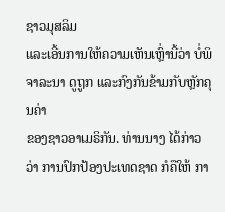ຊາວມຸສລິມ
ແລະເອີ້ນການໃຫ້ຄວາມເຫັນເຫຼົ່ານີ້ວ່າ ບໍ່ພິຈາລະນາ ດູຖູກ ແລະກົງກັນຂ້າມກັບຫຼັກຄຸນຄ່າ
ຂອງຊາວອາເມຣິກັນ. ທ່ານນາງ ໄດ້ກ່າວວ່າ ການປົກປ້ອງປະເທດຊາດ ກໍຄືໃຫ້ ກາ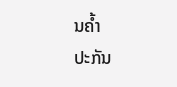ນຄ້ຳ
ປະກັນ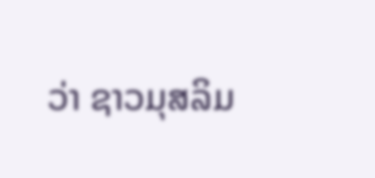ວ່າ ຊາວມຸສລິມ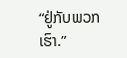“ຢູ່ກັບພວກເຮົາ.”